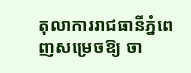តុលាការរាជធានីភ្នំពេញសម្រេចឱ្យ ចា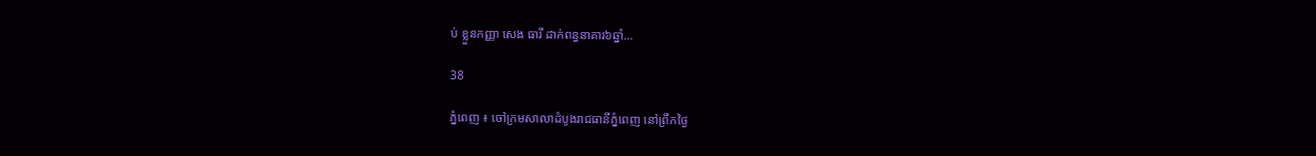ប់ ខ្លួនកញ្ញា សេង ធារី ដាក់ពន្ធនាគារ៦ឆ្នាំ…

38

ភ្នំពេញ ៖ ចៅក្រមសាលាដំបូងរាជធានីភ្នំពេញ នៅព្រឹកថ្ងៃ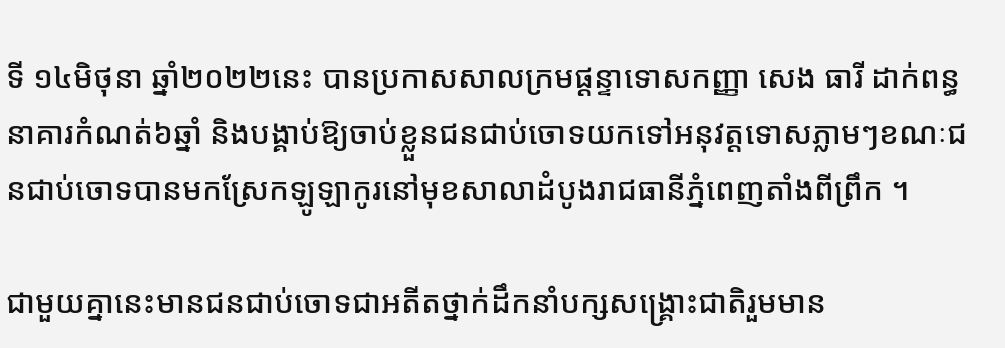ទី ១៤មិថុនា ឆ្នាំ២០២២នេះ បានប្រកាសសាលក្រមផ្ដន្ទាទោសកញ្ញា សេង ធារី ដាក់ពន្ធនាគារកំណត់៦ឆ្នាំ និងបង្គាប់ឱ្យចាប់ខ្លួនជនជាប់ចោទយកទៅអនុវត្តទោសភ្លាមៗខណៈជនជាប់ចោទបានមកស្រែកឡូឡាកូរនៅមុខសាលាដំបូងរាជធានីភ្នំពេញតាំងពីព្រឹក ។

ជាមួយគ្នានេះមានជនជាប់ចោទជាអតីតថ្នាក់ដឹកនាំបក្សសង្គ្រោះជាតិរួមមាន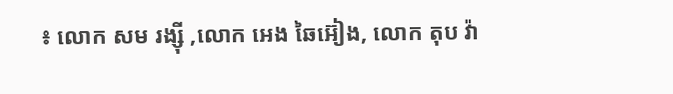៖ លោក សម រង្សុី ,លោក អេង ឆៃអ៊ៀង, លោក តុប វ៉ា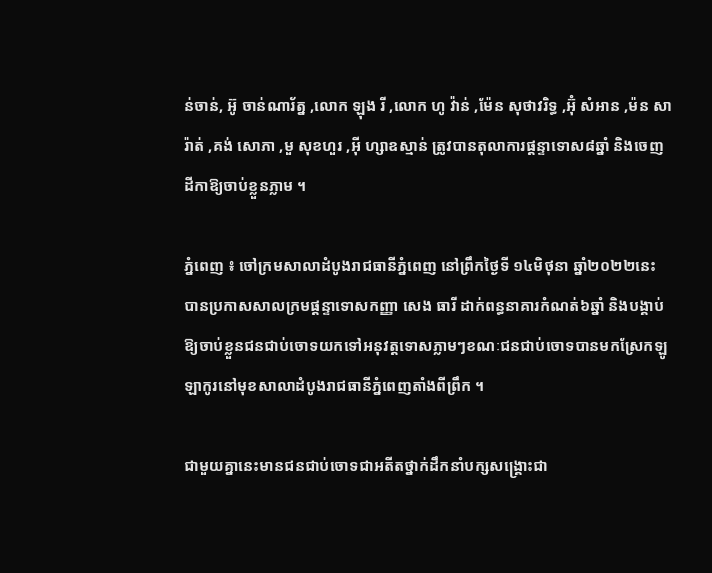ន់ចាន់, អ៊ូ ចាន់ណារ័ត្ន ,លោក ឡុង រី ,លោក ហូ វ៉ាន់ ,ម៉ែន សុថាវរិទ្ធ ,អ៊ុំ សំអាន ,ម៉ន សារ៉ាត់ ,គង់ សោភា ,មួ សុខហួរ ,អុី ហ្សាឧស្មាន់ ត្រូវបានតុលាការផ្ដន្ទាទោស៨ឆ្នាំ និងចេញដីកាឱ្យចាប់ខ្លួនភ្លាម ។

ភ្នំពេញ ៖ ចៅក្រមសាលាដំបូងរាជធានីភ្នំពេញ នៅព្រឹកថ្ងៃទី ១៤មិថុនា ឆ្នាំ២០២២នេះ បានប្រកាសសាលក្រមផ្ដន្ទាទោសកញ្ញា សេង ធារី ដាក់ពន្ធនាគារកំណត់៦ឆ្នាំ និងបង្គាប់ឱ្យចាប់ខ្លួនជនជាប់ចោទយកទៅអនុវត្តទោសភ្លាមៗខណៈជនជាប់ចោទបានមកស្រែកឡូឡាកូរនៅមុខសាលាដំបូងរាជធានីភ្នំពេញតាំងពីព្រឹក ។

ជាមួយគ្នានេះមានជនជាប់ចោទជាអតីតថ្នាក់ដឹកនាំបក្សសង្គ្រោះជា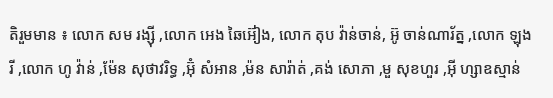តិរួមមាន ៖ លោក សម រង្សុី ,លោក អេង ឆៃអ៊ៀង, លោក តុប វ៉ាន់ចាន់, អ៊ូ ចាន់ណារ័ត្ន ,លោក ឡុង រី ,លោក ហូ វ៉ាន់ ,ម៉ែន សុថាវរិទ្ធ ,អ៊ុំ សំអាន ,ម៉ន សារ៉ាត់ ,គង់ សោភា ,មួ សុខហួរ ,អុី ហ្សាឧស្មាន់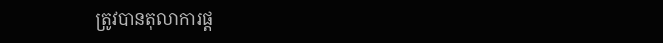ត្រូវបានតុលាការផ្ដ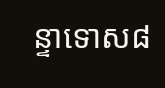ន្ទាទោស៨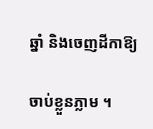ឆ្នាំ និងចេញដីកាឱ្យ

ចាប់ខ្លួនភ្លាម ។